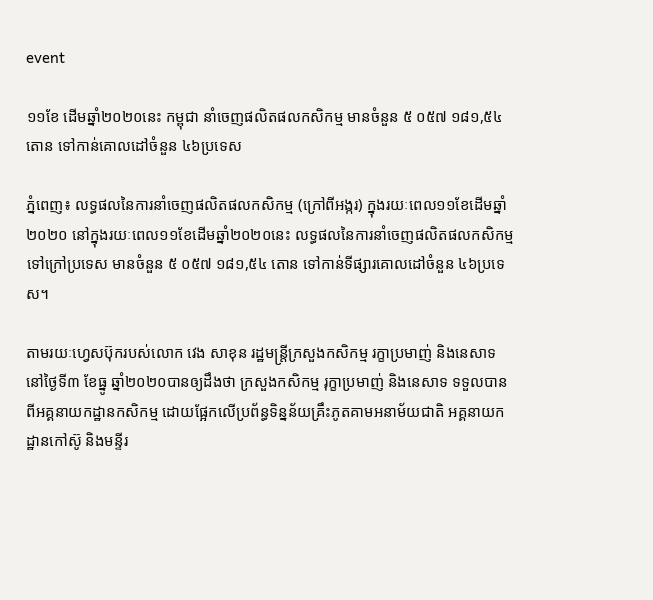event

១១ខែ ដើមឆ្នាំ២០២០នេះ កម្ពុជា នាំចេញផលិតផលកសិកម្ម មានចំនួន ៥ ០៥៧ ១៨១,៥៤ តោន ទៅកាន់គោលដៅចំនួន ៤៦ប្រទេស

ភ្នំពេញ៖ លទ្ធផលនៃការនាំចេញផលិតផលកសិកម្ម (ក្រៅពីអង្ករ) ក្នុងរយៈពេល១១ខែដើមឆ្នាំ២០២០ នៅក្នុងរយៈពេល១១ខែដើមឆ្នាំ២០២០នេះ លទ្ធផលនៃការនាំចេញផលិតផលកសិកម្ម ទៅក្រៅប្រទេស មានចំនួន ៥ ០៥៧ ១៨១,៥៤ តោន ទៅកាន់ទីផ្សារគោលដៅចំនួន ៤៦ប្រទេស។

តាមរយៈហ្វេសប៊ុករបស់លោក វេង សាខុន រដ្ឋមន្ត្រីក្រសួងកសិកម្ម រក្ខាប្រមាញ់ និងនេសាទ នៅថ្ងៃទី៣ ខែធ្នូ ឆ្នាំ២០២០បានឲ្យដឹងថា ក្រសួងកសិកម្ម រុក្ខាប្រមាញ់ និងនេសាទ ទទួលបានពីអគ្គនាយកដ្ឋានកសិកម្ម ដោយផ្អែកលើប្រព័ន្ធទិន្នន័យគ្រឹះភូតគាមអនាម័យជាតិ អគ្គនាយកដ្ឋានកៅស៊ូ និងមន្ទីរ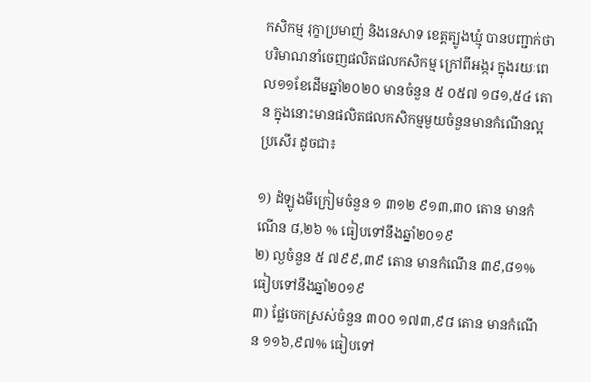កសិកម្ម រុក្ខាប្រមាញ់ និងនេសាទ ខេត្តត្បូងឃ្មុំ បានបញ្ជាក់ថា បរិមាណនាំចេញផលិតផលកសិកម្ម ក្រៅពីអង្ករ ក្នុងរយៈពេល១១ខែដើមឆ្នាំ២០២០ មានចំនួន ៥ ០៥៧ ១៨១,៥៤ តោន ក្នុងនោះមានផលិតផលកសិកម្មមួយចំនួនមានកំណើនល្អប្រសើរ ដូចជា៖

១) ដំឡូងមីក្រៀមចំនួន ១ ៣១២ ៩១៣,៣០ តោន មានកំណើន ៨,២៦ % ធៀបទៅនឹងឆ្នាំ២០១៩
២) ល្ងចំនួន ៥ ៧៩៩,៣៩ តោន មានកំណើន ៣៩,៨១% ធៀបទៅនឹងឆ្នាំ២០១៩
៣) ផ្លែចេកស្រស់ចំនួន ៣០០ ១៧៣,៩៨ តោន មានកំណើន ១១៦,៩៧% ធៀបទៅ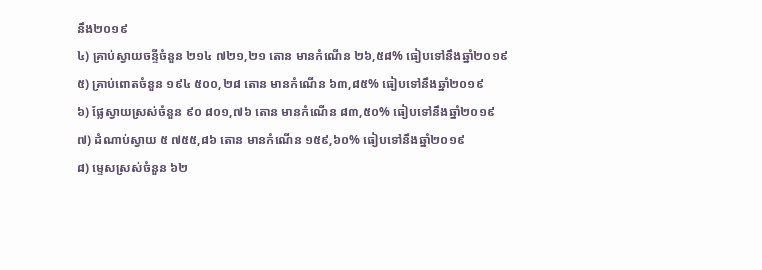នឹង២០១៩
៤) គ្រាប់ស្វាយចន្ទីចំនួន ២១៤ ៧២១,២១ តោន មានកំណើន ២៦,៥៨% ធៀបទៅនឹងឆ្នាំ២០១៩
៥) គ្រាប់ពោតចំនួន ១៩៤ ៥០០,២៨ តោន មានកំណើន ៦៣,៨៥% ធៀបទៅនឹងឆ្នាំ២០១៩
៦) ផ្លែស្វាយស្រស់ចំនួន ៩០ ៨០១,៧៦ តោន មានកំណើន ៨៣,៥០% ធៀបទៅនឹងឆ្នាំ២០១៩
៧) ដំណាប់ស្វាយ ៥ ៧៥៥,៨៦ តោន មានកំណើន ១៥៩,៦០% ធៀបទៅនឹងឆ្នាំ២០១៩
៨) ម្ទេសស្រស់ចំនួន ៦២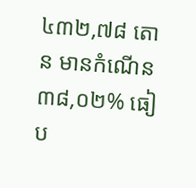៤៣២,៧៨ តោន មានកំណើន ៣៨,០២% ធៀប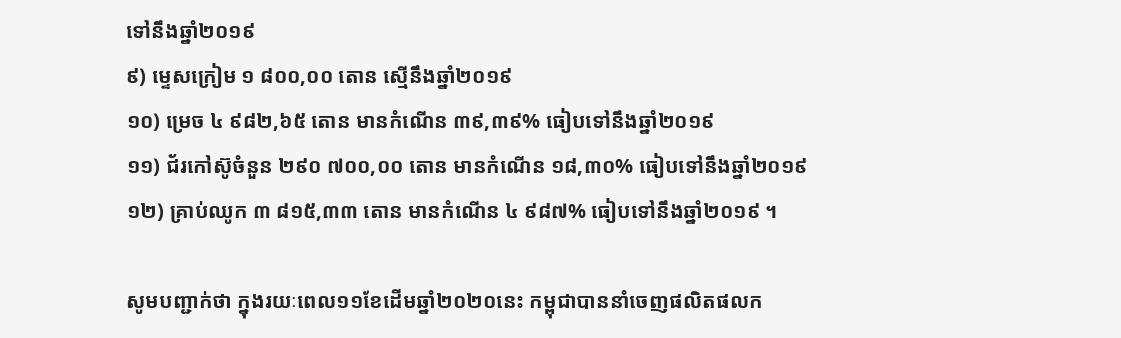ទៅនឹងឆ្នាំ២០១៩
៩) ម្ទេសក្រៀម ១ ៨០០,០០ តោន ស្មើនឹងឆ្នាំ២០១៩
១០) ម្រេច ៤ ៩៨២,៦៥ តោន មានកំណើន ៣៩,៣៩% ធៀបទៅនឹងឆ្នាំ២០១៩
១១) ជ័រកៅស៊ូចំនួន ២៩០ ៧០០,០០ តោន មានកំណើន ១៨,៣០% ធៀបទៅនឹងឆ្នាំ២០១៩
១២) គ្រាប់ឈូក ៣ ៨១៥,៣៣ តោន មានកំណើន ៤ ៩៨៧% ធៀបទៅនឹងឆ្នាំ២០១៩ ។

សូមបញ្ជាក់ថា ក្នុងរយៈពេល១១ខែដើមឆ្នាំ២០២០នេះ កម្ពុជាបាននាំចេញផលិតផលក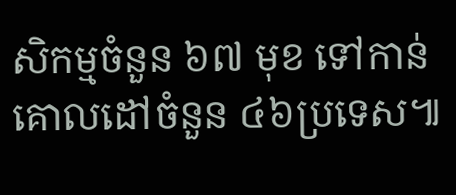សិកម្មចំនួន ៦៧ មុខ ទៅកាន់គោលដៅចំនួន ៤៦ប្រទេស៕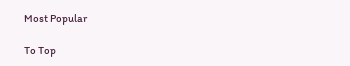Most Popular

To Top